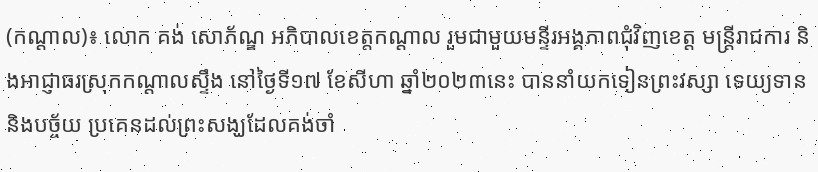(កណ្តាល)៖ លោក គង់ សោភ័ណ្ឌ អភិបាលខេត្តកណ្ដាល រួមជាមួយមន្ទីរអង្គភាពជុំវិញខេត្ត មន្ត្រីរាជការ និងអាជ្ញាធរស្រុកកណ្ដាលស្ទឹង នៅថ្ងៃទី១៧ ខែសីហា ឆ្នាំ២០២៣នេះ បាននាំយកទៀនព្រះវស្សា ទេយ្យទាន និងបច្ច័យ ប្រគេនដល់ព្រះសង្ឃដែលគង់ចាំ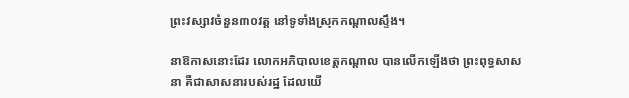ព្រះវស្សាវចំនួន៣០វត្ត នៅទូទាំងស្រុកកណ្ដាលស្ទឹង។

នាឱកាសនោះដែរ លោកអភិបាលខេត្តកណ្ដាល បានលើកឡើងថា ព្រះពុទ្ធសាសនា គឺជាសាសនារបស់រដ្ឋ ដែលយើ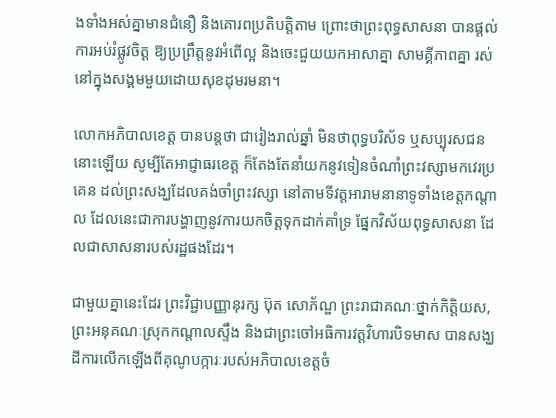ងទាំងអស់គ្នាមានជំនឿ និងគោរពប្រតិបត្តិតាម ព្រោះថាព្រះពុទ្ធសាសនា បានផ្តល់ការអប់រំផ្លូវចិត្ត ឱ្យប្រព្រឹត្តនូវអំពើល្អ និងចេះជួយយកអាសាគ្នា សាមគ្គីភាពគ្នា រស់នៅក្នុងសង្គមមួយដោយសុខដុមរមនា។

លោកអភិបាលខេត្ត បានបន្តថា ជារៀងរាល់ឆ្នាំ មិនថាពុទ្ធបរិស័ទ ឬសប្បុរសជននោះឡើយ សូម្បីតែអាជ្ញាធរខេត្ត ក៏តែងតែនាំយកនូវទៀនចំណាំព្រះវស្សាមកវេរប្រគេន ដល់ព្រះសង្ឃដែលគង់ចាំព្រះវស្សា នៅតាមទីវត្តអារាមនានាទូទាំងខេត្តកណ្តាល ដែលនេះជាការបង្ហាញនូវការយកចិត្តទុកដាក់គាំទ្រ ផ្នែកវិស័យពុទ្ធសាសនា ដែលជាសាសនារបស់រដ្ឋផងដែរ។

ជាមួយគ្នានេះដែរ ព្រះវិជ្ជាបញ្ញានុរក្ស ប៊ុត សោភ័ណ្ឌ ព្រះរាជាគណៈថ្នាក់កិត្តិយស, ព្រះអនុគណៈស្រុកកណ្ដាលស្ទឹង និងជាព្រះចៅអធិការវត្តវិហារបិទមាស បានសង្ឃដីការលើកឡើងពីគុណូបក្ការៈរបស់អភិបាលខេត្តចំ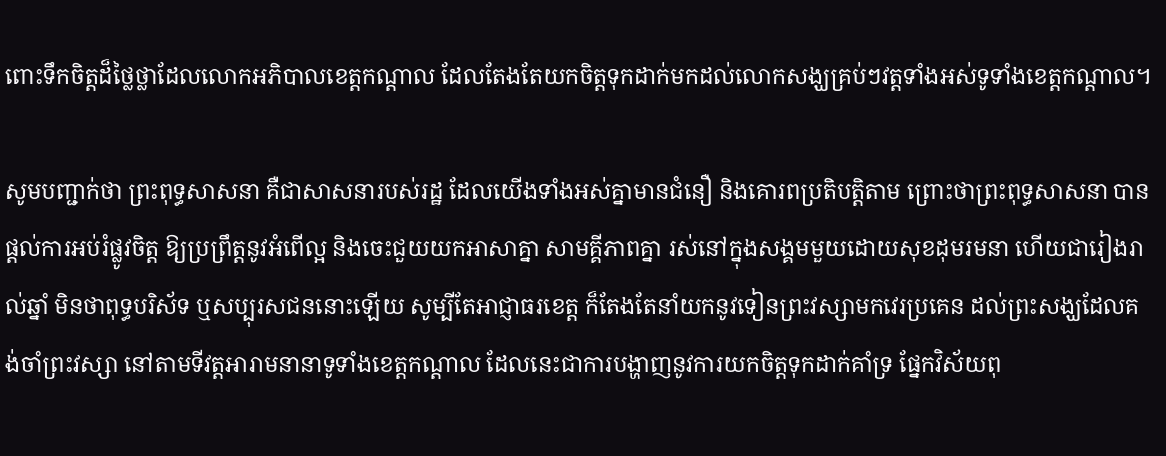ពោះទឹកចិត្តដ៏ថ្លៃថ្លាដែលលោកអភិបាលខេត្តកណ្តាល ដែលតែងតែយកចិត្តទុកដាក់មកដល់លោកសង្ឃគ្រប់ៗវត្តទាំងអស់ទូទាំងខេត្តកណ្ដាល។

សូមបញ្ជាក់ថា ព្រះពុទ្ធសាសនា គឺជាសាសនារបស់រដ្ឋ ដែលយើងទាំងអស់គ្នាមានជំនឿ និងគោរពប្រតិបត្តិតាម ព្រោះថាព្រះពុទ្ធសាសនា បានផ្តល់ការអប់រំផ្លូវចិត្ត ឱ្យប្រព្រឹត្តនូវអំពើល្អ និងចេះជួយយកអាសាគ្នា សាមគ្គីភាពគ្នា រស់នៅក្នុងសង្គមមួយដោយសុខដុមរមនា ហើយជារៀងរាល់ឆ្នាំ មិនថាពុទ្ធបរិស័ទ ឬសប្បុរសជននោះឡើយ សូម្បីតែអាជ្ញាធរខេត្ត ក៏តែងតែនាំយកនូវទៀនព្រះវស្សាមកវេរប្រគេន ដល់ព្រះសង្ឃដែលគង់ចាំព្រះវស្សា នៅតាមទីវត្តអារាមនានាទូទាំងខេត្តកណ្តាល ដែលនេះជាការបង្ហាញនូវការយកចិត្តទុកដាក់គាំទ្រ ផ្នែកវិស័យពុ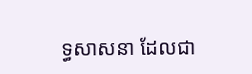ទ្ធសាសនា ដែលជា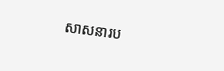សាសនារប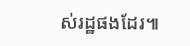ស់រដ្ឋផងដែរ៕